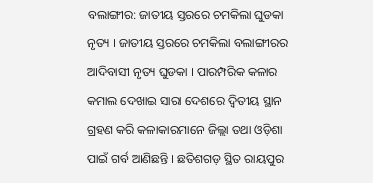ବଲାଙ୍ଗୀର: ଜାତୀୟ ସ୍ତରରେ ଚମକିଲା ଘୁଡକା ନୃତ୍ୟ । ଜାତୀୟ ସ୍ତରରେ ଚମକିଲା ବଲାଙ୍ଗୀରର ଆଦିବାସୀ ନୃତ୍ୟ ଘୁଡକା । ପାରମ୍ପରିକ କଳାର କମାଲ ଦେଖାଇ ସାରା ଦେଶରେ ଦ୍ୱିତୀୟ ସ୍ଥାନ ଗ୍ରହଣ କରି କଳାକାରମାନେ ଜିଲ୍ଲା ତଥା ଓଡ଼ିଶା ପାଇଁ ଗର୍ବ ଆଣିଛନ୍ତି । ଛତିଶଗଡ଼ ସ୍ଥିତ ରାୟପୁର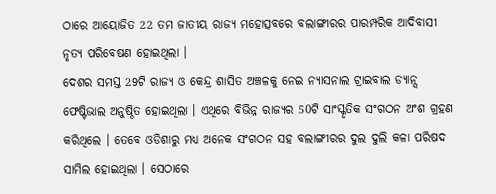ଠାରେ ଆୟୋଜିତ 22 ତମ ଜାତୀୟ ରାଜ୍ୟ ମହୋତ୍ସବରେ ବଲାଙ୍ଗୀରର ପାରମ୍ପରିକ ଆଦିବାସୀ ନୃତ୍ୟ ପରିବେଷଣ ହୋଇଥିଲା ।
ଦେଶର ସମସ୍ତ 29ଟି ରାଜ୍ୟ ଓ କେନ୍ଦ୍ର ଶାସିତ ଅଞ୍ଚଳକୁ ନେଇ ନ୍ୟାସନାଲ ଟ୍ରାଇବାଲ ଡ୍ୟାନ୍ସ ଫେଷ୍ଟିଭାଲ ଅନୁଷ୍ଠିତ ହୋଇଥିଲା । ଏଥିରେ ବିଭିନ୍ନ ରାଜ୍ୟର 50ଟି ସାଂସ୍କୃତିକ ସଂଗଠନ ଅଂଶ ଗ୍ରହଣ କରିଥିଲେ । ତେବେ ଓଡିଶାରୁ ମଧ୍ୟ ଅନେକ ସଂଗଠନ ସହ ବଲାଙ୍ଗୀରର ଦୁଲ ଦୁଲି କଳା ପରିଷଦ ସାମିଲ ହୋଇଥିଲା । ସେଠାରେ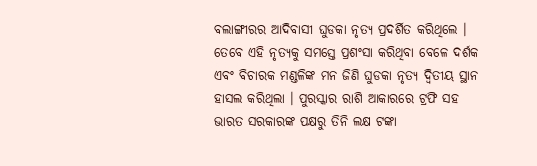ବଲାଙ୍ଗୀରର ଆଦିବାସୀ ଘୁଡକା ନୃତ୍ୟ ପ୍ରଦର୍ଶିତ କରିଥିଲେ । ତେବେ ଏହି ନୃତ୍ୟକୁ ସମସ୍ତେ ପ୍ରଶଂସା କରିଥିବା ବେଳେ ଦର୍ଶକ ଏବଂ ବିଚାରକ ମଣ୍ଡଳିଙ୍କ ମନ ଜିଣି ଘୁଡକା ନୃତ୍ୟ ଦ୍ଵିତୀୟ ସ୍ଥାନ ହାସଲ କରିଥିଲା । ପୁରସ୍କାର ରାଶି ଆକାରରେ ଟ୍ରଫି ସହ ଭାରତ ସରକାରଙ୍କ ପକ୍ଷରୁ ତିନି ଲକ୍ଷ ଟଙ୍କା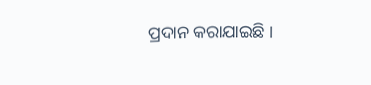ପ୍ରଦାନ କରାଯାଇଛି ।